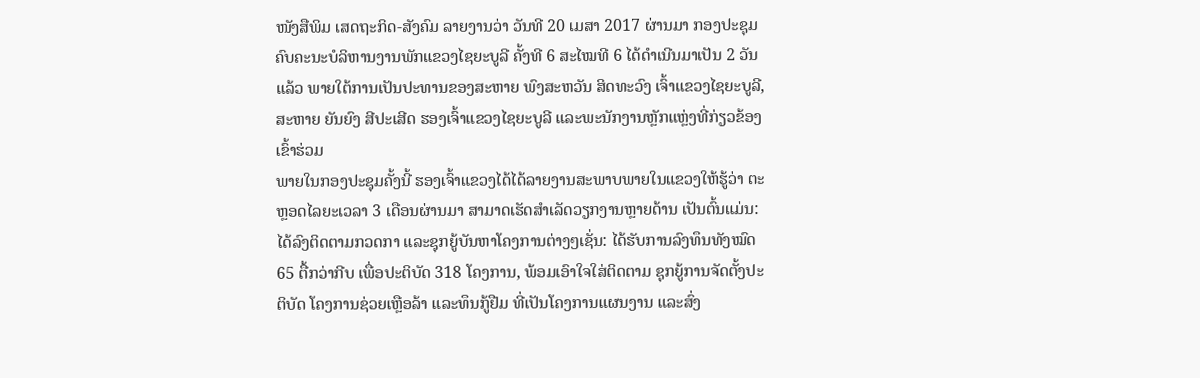ໜັງສືພິມ ເສດຖະກິດ-ສັງຄົມ ລາຍງານວ່າ ວັນທີ 20 ເມສາ 2017 ຜ່ານມາ ກອງປະຊຸມຄົບຄະນະບໍລິຫານງານພັກແຂວງໄຊຍະບູລີ ຄັ້ງທີ 6 ສະໄໝທີ 6 ໄດ້ດຳເນີນມາເປັນ 2 ວັນແລ້ວ ພາຍໃຕ້ການເປັນປະທານຂອງສະຫາຍ ພົງສະຫວັນ ສິດທະວົງ ເຈົ້າແຂວງໄຊຍະບູລີ, ສະຫາຍ ຍັນຍົງ ສີປະເສີດ ຮອງເຈົ້າແຂວງໄຊຍະບູລີ ແລະພະນັກງານຫຼັກແຫຼ່ງທີ່ກ່ຽວຂ້ອງເຂົ້າຮ່ວມ
ພາຍໃນກອງປະຊຸມຄັ້ງນີ້ ຮອງເຈົ້າແຂວງໄດ້ໄດ້ລາຍງານສະພາບພາຍໃນແຂວງໃຫ້ຮູ້ວ່າ ຕະຫຼອດໄລຍະເວລາ 3 ເດືອນຜ່ານມາ ສາມາດເຮັດສຳເລັດວຽກງານຫຼາຍດ້ານ ເປັນຕົ້ນແມ່ນ: ໄດ້ລົງຕິດຕາມກວດກາ ແລະຊຸກຍູ້ບັນຫາໂຄງການຕ່າງໆເຊັ່ນ: ໄດ້ຮັບການລົງທຶນທັງໝົດ 65 ຕື້ກວ່າກີບ ເພື່ອປະຕິບັດ 318 ໂຄງການ, ພ້ອມເອົາໃຈໃສ່ຕິດຕາມ ຊຸກຍູ້ການຈັດຕັ້ງປະຕິບັດ ໂຄງການຊ່ວຍເຫຼືອລ້າ ແລະທຶນກູ້ຢືມ ທີ່ເປັນໂຄງການແຜນງານ ແລະສົ່ງ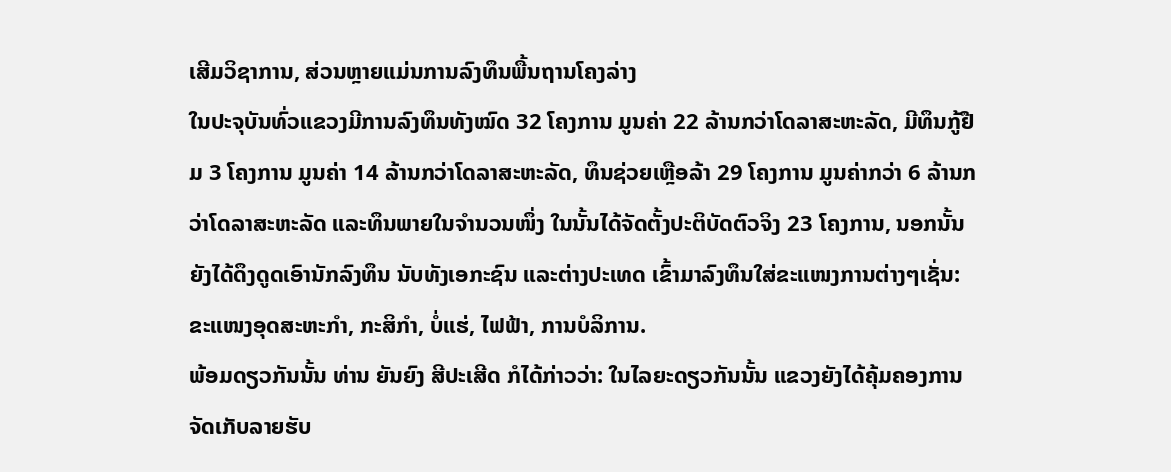ເສີມວິຊາການ, ສ່ວນຫຼາຍແມ່ນການລົງທຶນພື້ນຖານໂຄງລ່າງ
ໃນປະຈຸບັນທົ່ວແຂວງມີການລົງທຶນທັງໝົດ 32 ໂຄງການ ມູນຄ່າ 22 ລ້ານກວ່າໂດລາສະຫະລັດ, ມີທຶນກູ້ຢືມ 3 ໂຄງການ ມູນຄ່າ 14 ລ້ານກວ່າໂດລາສະຫະລັດ, ທຶນຊ່ວຍເຫຼືອລ້າ 29 ໂຄງການ ມູນຄ່າກວ່າ 6 ລ້ານກວ່າໂດລາສະຫະລັດ ແລະທຶນພາຍໃນຈຳນວນໜຶ່ງ ໃນນັ້ນໄດ້ຈັດຕັ້ງປະຕິບັດຕົວຈິງ 23 ໂຄງການ, ນອກນັ້ນ ຍັງໄດ້ດຶງດູດເອົານັກລົງທຶນ ນັບທັງເອກະຊົນ ແລະຕ່າງປະເທດ ເຂົ້າມາລົງທຶນໃສ່ຂະແໜງການຕ່າງໆເຊັ່ນ: ຂະແໜງອຸດສະຫະກຳ, ກະສິກຳ, ບໍ່ແຮ່, ໄຟຟ້າ, ການບໍລິການ.
ພ້ອມດຽວກັນນັ້ນ ທ່ານ ຍັນຍົງ ສີປະເສີດ ກໍໄດ້ກ່າວວ່າ: ໃນໄລຍະດຽວກັນນັ້ນ ແຂວງຍັງໄດ້ຄຸ້ມຄອງການຈັດເກັບລາຍຮັບ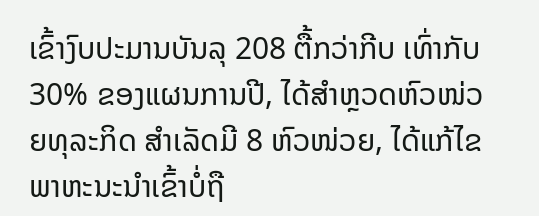ເຂົ້າງົບປະມານບັນລຸ 208 ຕື້ກວ່າກີບ ເທົ່າກັບ 30% ຂອງແຜນການປີ, ໄດ້ສຳຫຼວດຫົວໜ່ວຍທຸລະກິດ ສຳເລັດມີ 8 ຫົວໜ່ວຍ, ໄດ້ແກ້ໄຂພາຫະນະນຳເຂົ້າບໍ່ຖື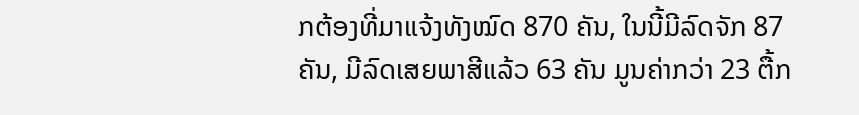ກຕ້ອງທີ່ມາແຈ້ງທັງໝົດ 870 ຄັນ, ໃນນີ້ມີລົດຈັກ 87 ຄັນ, ມີລົດເສຍພາສີແລ້ວ 63 ຄັນ ມູນຄ່າກວ່າ 23 ຕື້ກ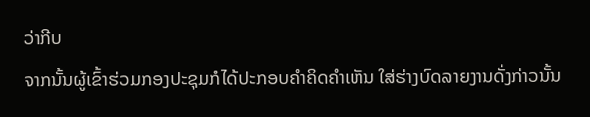ວ່າກີບ
ຈາກນັ້ນຜູ້ເຂົ້າຮ່ວມກອງປະຊຸມກໍໄດ້ປະກອບຄຳຄິດຄຳເຫັນ ໃສ່ຮ່າງບົດລາຍງານດັ່ງກ່າວນັ້ນ